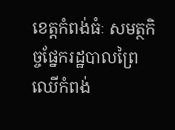ខេត្តកំពង់ធំៈ សមត្ថកិច្ចផ្នែករដ្ឋបាលព្រៃ ឈើកំពង់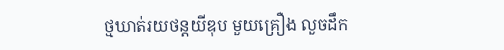ថ្មឃាត់រយថន្តយីឌុប មួយគ្រឿង លួចដឹក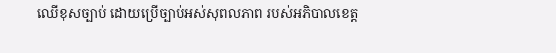ឈើខុសច្បាប់ ដោយប្រើច្បាប់អស់សុពលភាព របស់អភិបាលខេត្ត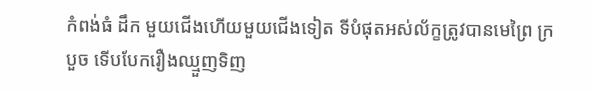កំពង់ធំ ដឹក មួយជើងហើយមួយជើងទៀត ទីបំផុតអស់ល័ក្ខត្រូវបានមេព្រៃ ក្របួច ទើបបែករឿងឈ្មួញទិញ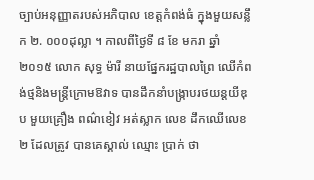ច្បាប់អនុញ្ញាតរបស់អភិបាល ខេត្តកំពង់ធំ ក្នុងមួយសន្លឹក ២. ០០០ដុល្លា ។ កាលពីថ្ងៃទី ៨ ខែ មករា ឆ្នាំ ២០១៥ លោក សុទ្ធ ម៉ារី នាយផ្នែករដ្ឋបាលព្រៃ ឈើកំពង់ថ្មនិងមន្ត្រីក្រោមឱវាទ បានដឹកនាំបង្ក្រាបរថយន្តយីឌុប មួយគ្រឿង ពណ៌ខៀវ អត់ស្លាក លេខ ដឹកឈើលេខ ២ ដែលត្រូវ បានគេស្គាល់ ឈ្មោះ ប្រាក់ ថា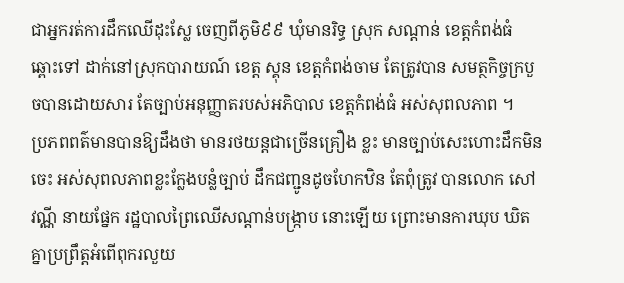ជាអ្នករត់ការដឹកឈើដុះស្លែ ចេញពីភូមិ៩៩ ឃុំមានរិទ្ធ ស្រុក សណ្តាន់ ខេត្តកំពង់ធំ ឆ្ពោះទៅ ដាក់នៅស្រុកបារាយណ៍ ខេត្ត ស្គុន ខេត្តកំពង់ចាម តែត្រូវបាន សមត្ថកិច្ចក្របួចបានដោយសារ តែច្បាប់អនុញ្ញាតរបស់អភិបាល ខេត្តកំពង់ធំ អស់សុពលភាព ។
ប្រភពពត៌មានបានឱ្យដឹងថា មានរថយន្តជាច្រើនគ្រឿង ខ្លះ មានច្បាប់សេះហោះដឹកមិនចេះ អស់សុពលភាពខ្លះក្លែងបន្លំច្បាប់ ដឹកជញ្ជូនដូចហែកឋិន តែពុំត្រូវ បានលោក សៅ វណ្ណី នាយផ្នែក រដ្ឋបាលព្រៃឈើសណ្តាន់បង្ក្រាប នោះឡើយ ព្រោះមានការឃុប ឃិតគ្នាប្រព្រឹត្តអំពើពុករលួយ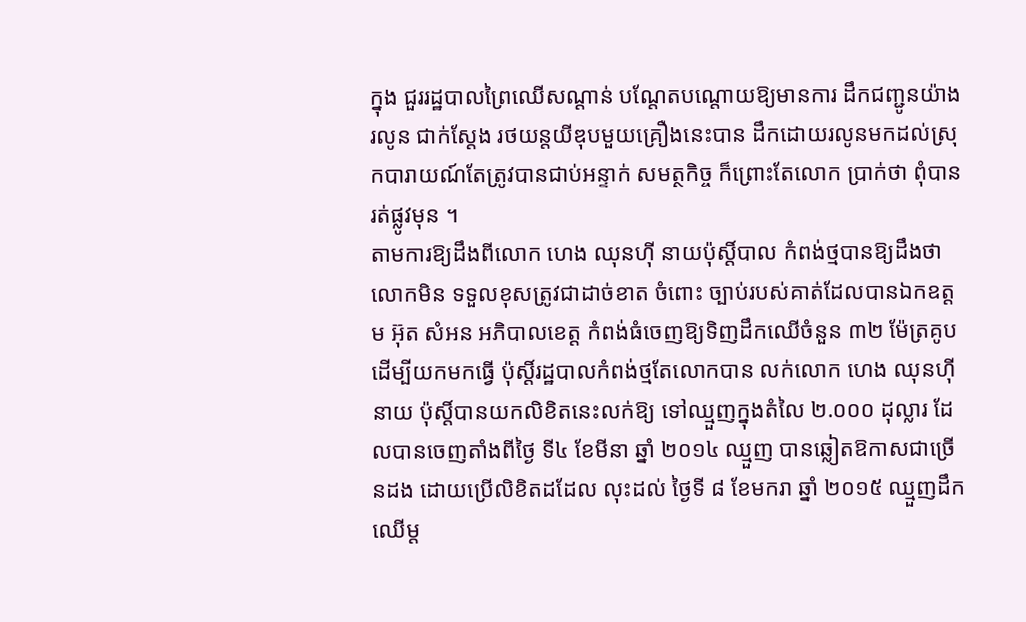ក្នុង ជួររដ្ឋបាលព្រៃឈើសណ្តាន់ បណ្តែតបណ្តោយឱ្យមានការ ដឹកជញ្ជូនយ៉ាងរលូន ជាក់ស្តែង រថយន្តយីឌុបមួយគ្រឿងនេះបាន ដឹកដោយរលូនមកដល់ស្រុកបារាយណ៍តែត្រូវបានជាប់អន្ទាក់ សមត្ថកិច្ច ក៏ព្រោះតែលោក ប្រាក់ថា ពុំបានរត់ផ្លូវមុន ។
តាមការឱ្យដឹងពីលោក ហេង ឈុនហ៊ី នាយប៉ុស្តិ៍បាល កំពង់ថ្មបានឱ្យដឹងថា លោកមិន ទទួលខុសត្រូវជាដាច់ខាត ចំពោះ ច្បាប់របស់គាត់ដែលបានឯកឧត្តម អ៊ុត សំអន អភិបាលខេត្ត កំពង់ធំចេញឱ្យទិញដឹកឈើចំនួន ៣២ ម៉ែត្រគូប ដើម្បីយកមកធ្វើ ប៉ុស្តិ៍រដ្ឋបាលកំពង់ថ្មតែលោកបាន លក់លោក ហេង ឈុនហ៊ី នាយ ប៉ុស្តិ៍បានយកលិខិតនេះលក់ឱ្យ ទៅឈ្មួញក្នុងតំលៃ ២.០០០ ដុល្លារ ដែលបានចេញតាំងពីថ្ងៃ ទី៤ ខែមីនា ឆ្នាំ ២០១៤ ឈ្មួញ បានឆ្លៀតឱកាសជាច្រើនដង ដោយប្រើលិខិតដដែល លុះដល់ ថ្ងៃទី ៨ ខែមករា ឆ្នាំ ២០១៥ ឈ្មួញដឹកឈើម្ត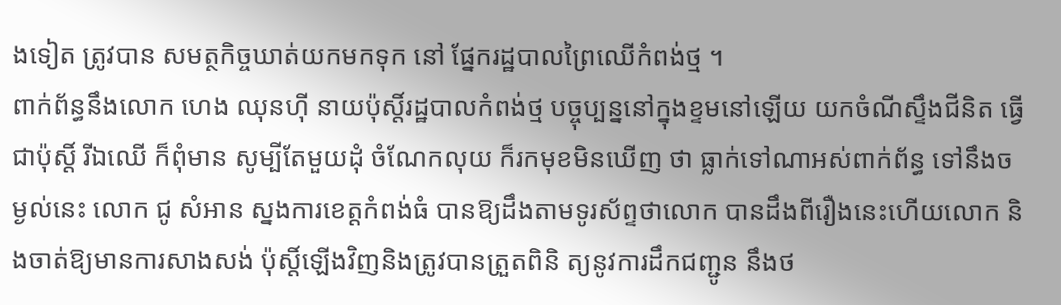ងទៀត ត្រូវបាន សមត្ថកិច្ចឃាត់យកមកទុក នៅ ផ្នែករដ្ឋបាលព្រៃឈើកំពង់ថ្ម ។
ពាក់ព័ន្ធនឹងលោក ហេង ឈុនហ៊ី នាយប៉ុស្តិ៍រដ្ឋបាលកំពង់ថ្ម បច្ចុប្បន្ននៅក្នុងខ្ទមនៅឡើយ យកចំណីស្ទឹងជីនិត ធ្វើជាប៉ុស្តិ៍ រីឯឈើ ក៏ពុំមាន សូម្បីតែមួយដុំ ចំណែកលុយ ក៏រកមុខមិនឃើញ ថា ធ្លាក់ទៅណាអស់ពាក់ព័ន្ធ ទៅនឹងចម្ងល់នេះ លោក ជូ សំអាន ស្នងការខេត្តកំពង់ធំ បានឱ្យដឹងតាមទូរស័ព្ទថាលោក បានដឹងពីរឿងនេះហើយលោក និងចាត់ឱ្យមានការសាងសង់ ប៉ុស្តិ៍ឡើងវិញនិងត្រូវបានត្រួតពិនិ ត្យនូវការដឹកជញ្ជូន នឹងថ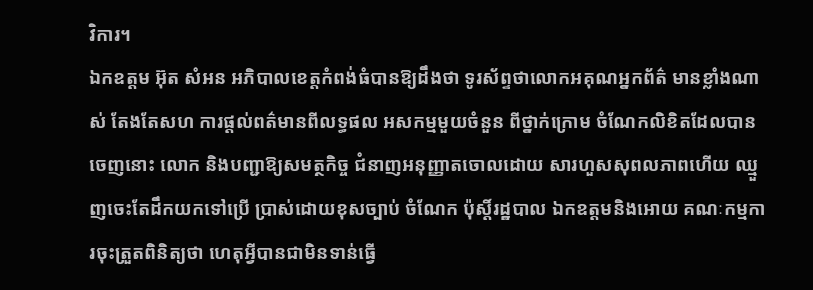វិការ។
ឯកឧត្តម អ៊ុត សំអន អភិបាលខេត្តកំពង់ធំបានឱ្យដឹងថា ទូរស័ព្ទថាលោកអគុណអ្នកព័ត៌ មានខ្លាំងណាស់ តែងតែសហ ការផ្តល់ពត៌មានពីលទ្ធផល អសកម្មមួយចំនួន ពីថ្នាក់ក្រោម ចំណែកលិខិតដែលបានចេញនោះ លោក និងបញ្ជាឱ្យសមត្ថកិច្ច ជំនាញអនុញ្ញាតចោលដោយ សារហួសសុពលភាពហើយ ឈ្មួញចេះតែដឹកយកទៅប្រើ ប្រាស់ដោយខុសច្បាប់ ចំណែក ប៉ុស្តិ៍រដ្ឋបាល ឯកឧត្តមនិងអោយ គណៈកម្មការចុះត្រួតពិនិត្យថា ហេតុអ្វីបានជាមិនទាន់ធ្វើ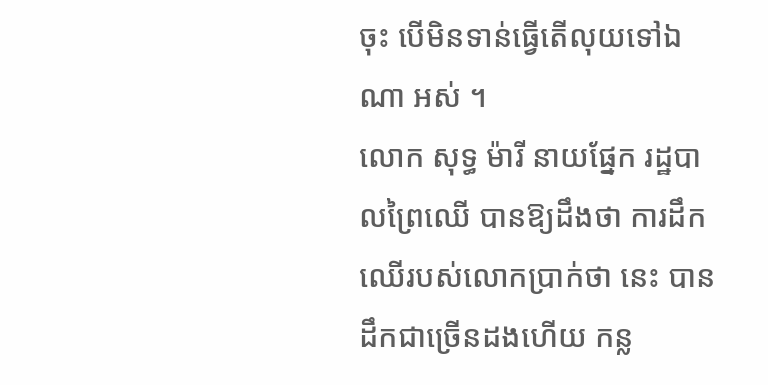ចុះ បើមិនទាន់ធ្វើតើលុយទៅឯណា អស់ ។
លោក សុទ្ធ ម៉ារី នាយផ្នែក រដ្ឋបាលព្រៃឈើ បានឱ្យដឹងថា ការដឹកឈើរបស់លោកប្រាក់ថា នេះ បានដឹកជាច្រើនដងហើយ កន្ល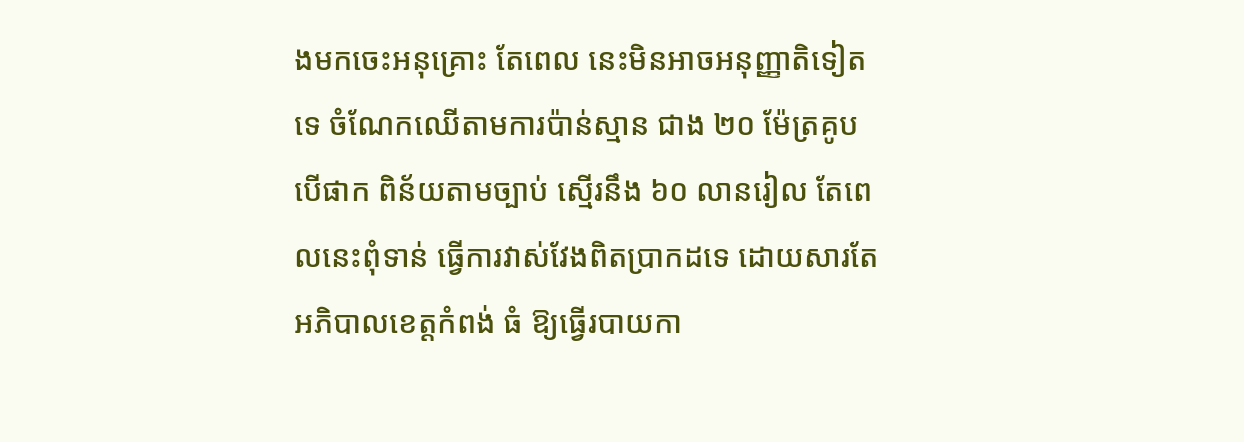ងមកចេះអនុគ្រោះ តែពេល នេះមិនអាចអនុញ្ញាតិទៀតទេ ចំណែកឈើតាមការប៉ាន់ស្មាន ជាង ២០ ម៉ែត្រគូប បើផាក ពិន័យតាមច្បាប់ ស្មើរនឹង ៦០ លានរៀល តែពេលនេះពុំទាន់ ធ្វើការវាស់វែងពិតប្រាកដទេ ដោយសារតែអភិបាលខេត្តកំពង់ ធំ ឱ្យធ្វើរបាយកា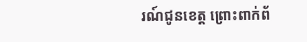រណ៍ជូនខេត្ត ព្រោះពាក់ព័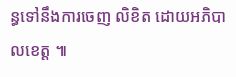ន្ធទៅនឹងការចេញ លិខិត ដោយអភិបាលខេត្ត ៕